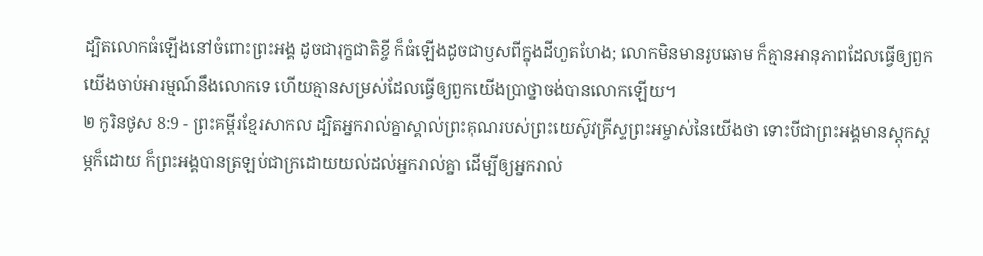ដ្បិតលោកធំឡើងនៅចំពោះព្រះអង្គ ដូចជារុក្ខជាតិខ្ចី ក៏ធំឡើងដូចជាឫសពីក្នុងដីហួតហែង; លោកមិនមានរូបឆោម ក៏គ្មានអានុភាពដែលធ្វើឲ្យពួកយើងចាប់អារម្មណ៍នឹងលោកទេ ហើយគ្មានសម្រស់ដែលធ្វើឲ្យពួកយើងប្រាថ្នាចង់បានលោកឡើយ។
២ កូរិនថូស 8:9 - ព្រះគម្ពីរខ្មែរសាកល ដ្បិតអ្នករាល់គ្នាស្គាល់ព្រះគុណរបស់ព្រះយេស៊ូវគ្រីស្ទព្រះអម្ចាស់នៃយើងថា ទោះបីជាព្រះអង្គមានស្ដុកស្ដម្ភក៏ដោយ ក៏ព្រះអង្គបានត្រឡប់ជាក្រដោយយល់ដល់អ្នករាល់គ្នា ដើម្បីឲ្យអ្នករាល់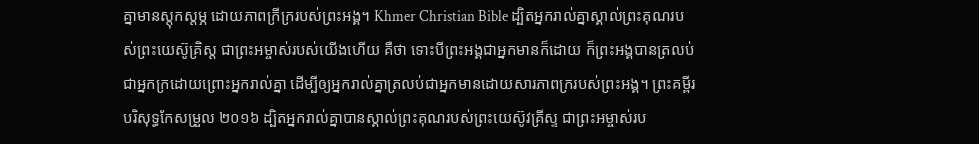គ្នាមានស្ដុកស្ដម្ភ ដោយភាពក្រីក្ររបស់ព្រះអង្គ។ Khmer Christian Bible ដ្បិតអ្នករាល់គ្នាស្គាល់ព្រះគុណរបស់ព្រះយេស៊ូគ្រិស្ដ ជាព្រះអម្ចាស់របស់យើងហើយ គឺថា ទោះបីព្រះអង្គជាអ្នកមានក៏ដោយ ក៏ព្រះអង្គបានត្រលប់ជាអ្នកក្រដោយព្រោះអ្នករាល់គ្នា ដើម្បីឲ្យអ្នករាល់គ្នាត្រលប់ជាអ្នកមានដោយសារភាពក្ររបស់ព្រះអង្គ។ ព្រះគម្ពីរបរិសុទ្ធកែសម្រួល ២០១៦ ដ្បិតអ្នករាល់គ្នាបានស្គាល់ព្រះគុណរបស់ព្រះយេស៊ូវគ្រីស្ទ ជាព្រះអម្ចាស់រប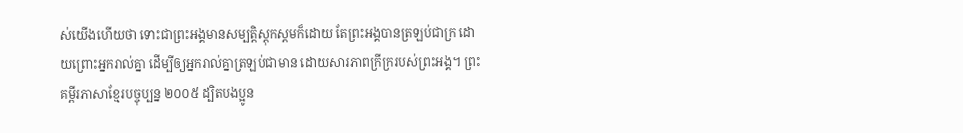ស់យើងហើយថា ទោះជាព្រះអង្គមានសម្បត្តិស្ដុកស្តមក៏ដោយ តែព្រះអង្គបានត្រឡប់ជាក្រ ដោយព្រោះអ្នករាល់គ្នា ដើម្បីឲ្យអ្នករាល់គ្នាត្រឡប់ជាមាន ដោយសារភាពក្រីក្ររបស់ព្រះអង្គ។ ព្រះគម្ពីរភាសាខ្មែរបច្ចុប្បន្ន ២០០៥ ដ្បិតបងប្អូន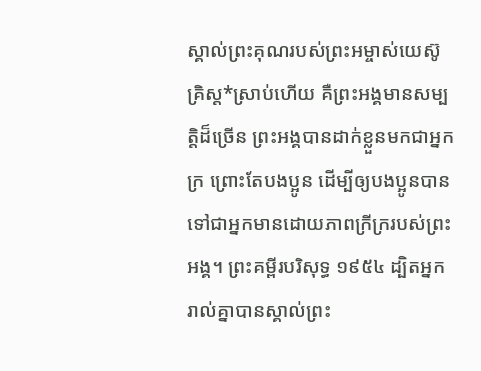ស្គាល់ព្រះគុណរបស់ព្រះអម្ចាស់យេស៊ូគ្រិស្ត*ស្រាប់ហើយ គឺព្រះអង្គមានសម្បត្តិដ៏ច្រើន ព្រះអង្គបានដាក់ខ្លួនមកជាអ្នកក្រ ព្រោះតែបងប្អូន ដើម្បីឲ្យបងប្អូនបានទៅជាអ្នកមានដោយភាពក្រីក្ររបស់ព្រះអង្គ។ ព្រះគម្ពីរបរិសុទ្ធ ១៩៥៤ ដ្បិតអ្នករាល់គ្នាបានស្គាល់ព្រះ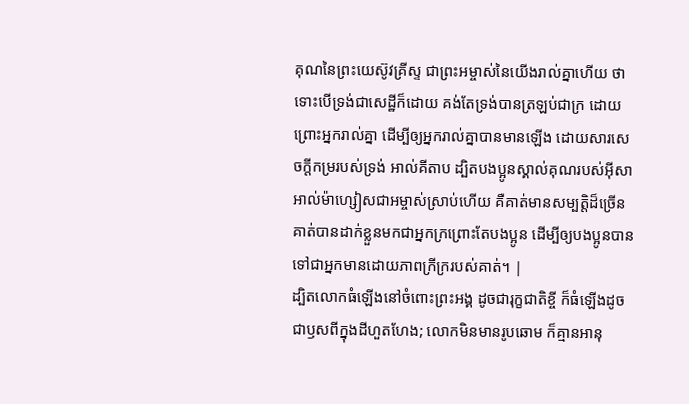គុណនៃព្រះយេស៊ូវគ្រីស្ទ ជាព្រះអម្ចាស់នៃយើងរាល់គ្នាហើយ ថាទោះបើទ្រង់ជាសេដ្ឋីក៏ដោយ គង់តែទ្រង់បានត្រឡប់ជាក្រ ដោយព្រោះអ្នករាល់គ្នា ដើម្បីឲ្យអ្នករាល់គ្នាបានមានឡើង ដោយសារសេចក្ដីកម្ររបស់ទ្រង់ អាល់គីតាប ដ្បិតបងប្អូនស្គាល់គុណរបស់អ៊ីសាអាល់ម៉ាហ្សៀសជាអម្ចាស់ស្រាប់ហើយ គឺគាត់មានសម្បត្តិដ៏ច្រើន គាត់បានដាក់ខ្លួនមកជាអ្នកក្រព្រោះតែបងប្អូន ដើម្បីឲ្យបងប្អូនបានទៅជាអ្នកមានដោយភាពក្រីក្ររបស់គាត់។ |
ដ្បិតលោកធំឡើងនៅចំពោះព្រះអង្គ ដូចជារុក្ខជាតិខ្ចី ក៏ធំឡើងដូចជាឫសពីក្នុងដីហួតហែង; លោកមិនមានរូបឆោម ក៏គ្មានអានុ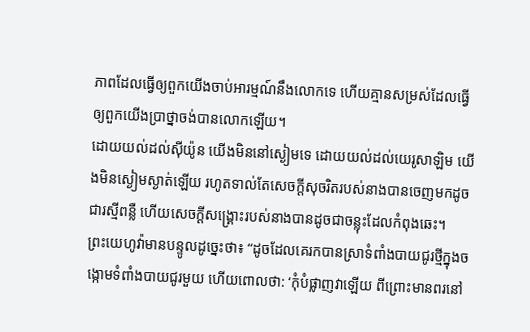ភាពដែលធ្វើឲ្យពួកយើងចាប់អារម្មណ៍នឹងលោកទេ ហើយគ្មានសម្រស់ដែលធ្វើឲ្យពួកយើងប្រាថ្នាចង់បានលោកឡើយ។
ដោយយល់ដល់ស៊ីយ៉ូន យើងមិននៅស្ងៀមទេ ដោយយល់ដល់យេរូសាឡិម យើងមិនស្ងៀមស្ងាត់ឡើយ រហូតទាល់តែសេចក្ដីសុចរិតរបស់នាងបានចេញមកដូចជារស្មីពន្លឺ ហើយសេចក្ដីសង្គ្រោះរបស់នាងបានដូចជាចន្លុះដែលកំពុងឆេះ។
ព្រះយេហូវ៉ាមានបន្ទូលដូច្នេះថា៖ “ដូចដែលគេរកបានស្រាទំពាំងបាយជូរថ្មីក្នុងចង្កោមទំពាំងបាយជូរមួយ ហើយពោលថា: ‘កុំបំផ្លាញវាឡើយ ពីព្រោះមានពរនៅ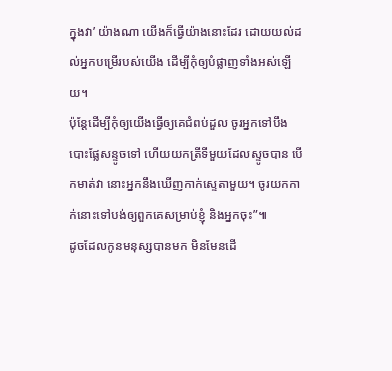ក្នុងវា’ យ៉ាងណា យើងក៏ធ្វើយ៉ាងនោះដែរ ដោយយល់ដល់អ្នកបម្រើរបស់យើង ដើម្បីកុំឲ្យបំផ្លាញទាំងអស់ឡើយ។
ប៉ុន្តែដើម្បីកុំឲ្យយើងធ្វើឲ្យគេជំពប់ដួល ចូរអ្នកទៅបឹងបោះផ្លែសន្ទូចទៅ ហើយយកត្រីទីមួយដែលស្ទូចបាន បើកមាត់វា នោះអ្នកនឹងឃើញកាក់ស្ទេតាមួយ។ ចូរយកកាក់នោះទៅបង់ឲ្យពួកគេសម្រាប់ខ្ញុំ និងអ្នកចុះ”៕
ដូចដែលកូនមនុស្សបានមក មិនមែនដើ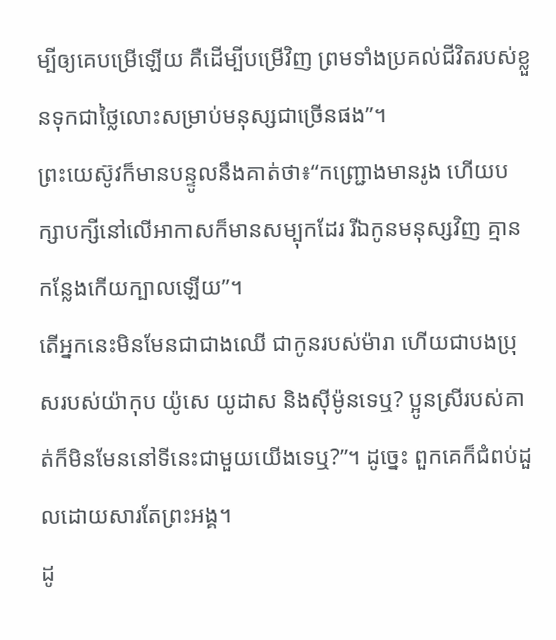ម្បីឲ្យគេបម្រើឡើយ គឺដើម្បីបម្រើវិញ ព្រមទាំងប្រគល់ជីវិតរបស់ខ្លួនទុកជាថ្លៃលោះសម្រាប់មនុស្សជាច្រើនផង”។
ព្រះយេស៊ូវក៏មានបន្ទូលនឹងគាត់ថា៖“កញ្ជ្រោងមានរូង ហើយបក្សាបក្សីនៅលើអាកាសក៏មានសម្បុកដែរ រីឯកូនមនុស្សវិញ គ្មានកន្លែងកើយក្បាលឡើយ”។
តើអ្នកនេះមិនមែនជាជាងឈើ ជាកូនរបស់ម៉ារា ហើយជាបងប្រុសរបស់យ៉ាកុប យ៉ូសេ យូដាស និងស៊ីម៉ូនទេឬ? ប្អូនស្រីរបស់គាត់ក៏មិនមែននៅទីនេះជាមួយយើងទេឬ?”។ ដូច្នេះ ពួកគេក៏ជំពប់ដួលដោយសារតែព្រះអង្គ។
ដូ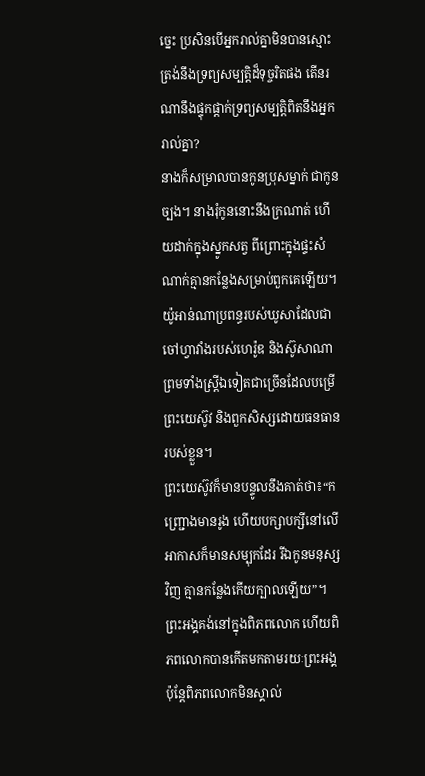ច្នេះ ប្រសិនបើអ្នករាល់គ្នាមិនបានស្មោះត្រង់នឹងទ្រព្យសម្បត្តិដ៏ទុច្ចរិតផង តើនរណានឹងផ្ទុកផ្ដាក់ទ្រព្យសម្បត្តិពិតនឹងអ្នករាល់គ្នា?
នាងក៏សម្រាលបានកូនប្រុសម្នាក់ ជាកូនច្បង។ នាងរុំកូននោះនឹងក្រណាត់ ហើយដាក់ក្នុងស្នូកសត្វ ពីព្រោះក្នុងផ្ទះសំណាក់គ្មានកន្លែងសម្រាប់ពួកគេឡើយ។
យ៉ូអាន់ណាប្រពន្ធរបស់ឃូសាដែលជាចៅហ្វាវាំងរបស់ហេរ៉ូឌ និងស៊ូសាណា ព្រមទាំងស្ត្រីឯទៀតជាច្រើនដែលបម្រើព្រះយេស៊ូវ និងពួកសិស្សដោយធនធានរបស់ខ្លួន។
ព្រះយេស៊ូវក៏មានបន្ទូលនឹងគាត់ថា៖“កញ្ជ្រោងមានរូង ហើយបក្សាបក្សីនៅលើអាកាសក៏មានសម្បុកដែរ រីឯកូនមនុស្សវិញ គ្មានកន្លែងកើយក្បាលឡើយ”។
ព្រះអង្គគង់នៅក្នុងពិភពលោក ហើយពិភពលោកបានកើតមកតាមរយៈព្រះអង្គ ប៉ុន្តែពិភពលោកមិនស្គាល់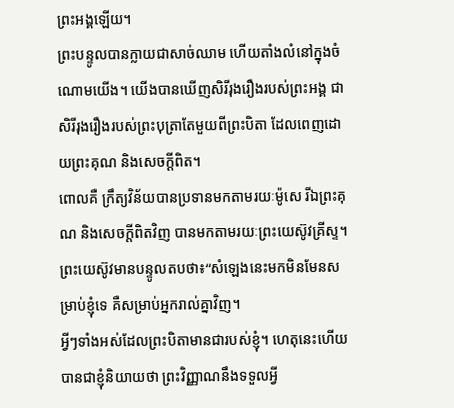ព្រះអង្គឡើយ។
ព្រះបន្ទូលបានក្លាយជាសាច់ឈាម ហើយតាំងលំនៅក្នុងចំណោមយើង។ យើងបានឃើញសិរីរុងរឿងរបស់ព្រះអង្គ ជាសិរីរុងរឿងរបស់ព្រះបុត្រាតែមួយពីព្រះបិតា ដែលពេញដោយព្រះគុណ និងសេចក្ដីពិត។
ពោលគឺ ក្រឹត្យវិន័យបានប្រទានមកតាមរយៈម៉ូសេ រីឯព្រះគុណ និងសេចក្ដីពិតវិញ បានមកតាមរយៈព្រះយេស៊ូវគ្រីស្ទ។
ព្រះយេស៊ូវមានបន្ទូលតបថា៖“សំឡេងនេះមកមិនមែនសម្រាប់ខ្ញុំទេ គឺសម្រាប់អ្នករាល់គ្នាវិញ។
អ្វីៗទាំងអស់ដែលព្រះបិតាមានជារបស់ខ្ញុំ។ ហេតុនេះហើយបានជាខ្ញុំនិយាយថា ព្រះវិញ្ញាណនឹងទទួលអ្វី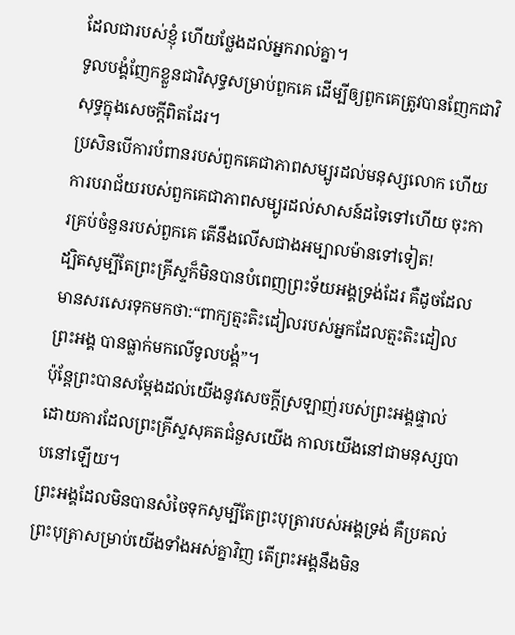ដែលជារបស់ខ្ញុំ ហើយថ្លែងដល់អ្នករាល់គ្នា។
ទូលបង្គំញែកខ្លួនជាវិសុទ្ធសម្រាប់ពួកគេ ដើម្បីឲ្យពួកគេត្រូវបានញែកជាវិសុទ្ធក្នុងសេចក្ដីពិតដែរ។
ប្រសិនបើការបំពានរបស់ពួកគេជាភាពសម្បូរដល់មនុស្សលោក ហើយការបរាជ័យរបស់ពួកគេជាភាពសម្បូរដល់សាសន៍ដទៃទៅហើយ ចុះការគ្រប់ចំនួនរបស់ពួកគេ តើនឹងលើសជាងអម្បាលម៉ានទៅទៀត!
ដ្បិតសូម្បីតែព្រះគ្រីស្ទក៏មិនបានបំពេញព្រះទ័យអង្គទ្រង់ដែរ គឺដូចដែលមានសរសេរទុកមកថា:“ពាក្យត្មះតិះដៀលរបស់អ្នកដែលត្មះតិះដៀលព្រះអង្គ បានធ្លាក់មកលើទូលបង្គំ”។
ប៉ុន្តែព្រះបានសម្ដែងដល់យើងនូវសេចក្ដីស្រឡាញ់របស់ព្រះអង្គផ្ទាល់ ដោយការដែលព្រះគ្រីស្ទសុគតជំនួសយើង កាលយើងនៅជាមនុស្សបាបនៅឡើយ។
ព្រះអង្គដែលមិនបានសំចៃទុកសូម្បីតែព្រះបុត្រារបស់អង្គទ្រង់ គឺប្រគល់ព្រះបុត្រាសម្រាប់យើងទាំងអស់គ្នាវិញ តើព្រះអង្គនឹងមិន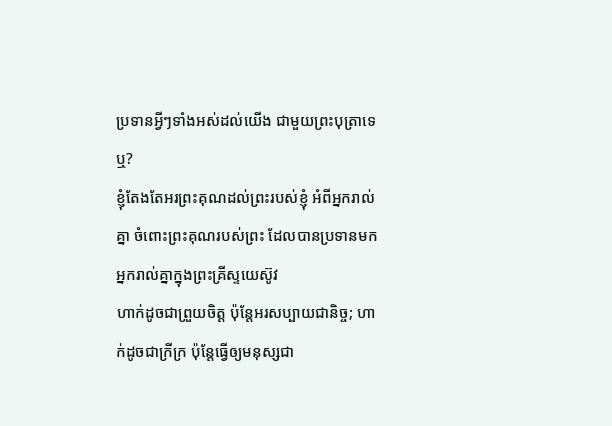ប្រទានអ្វីៗទាំងអស់ដល់យើង ជាមួយព្រះបុត្រាទេឬ?
ខ្ញុំតែងតែអរព្រះគុណដល់ព្រះរបស់ខ្ញុំ អំពីអ្នករាល់គ្នា ចំពោះព្រះគុណរបស់ព្រះ ដែលបានប្រទានមកអ្នករាល់គ្នាក្នុងព្រះគ្រីស្ទយេស៊ូវ
ហាក់ដូចជាព្រួយចិត្ត ប៉ុន្តែអរសប្បាយជានិច្ច; ហាក់ដូចជាក្រីក្រ ប៉ុន្តែធ្វើឲ្យមនុស្សជា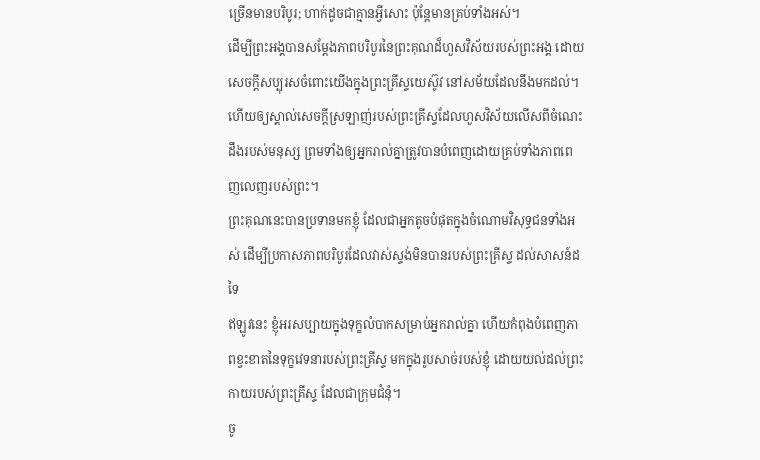ច្រើនមានបរិបូរ; ហាក់ដូចជាគ្មានអ្វីសោះ ប៉ុន្តែមានគ្រប់ទាំងអស់។
ដើម្បីព្រះអង្គបានសម្ដែងភាពបរិបូរនៃព្រះគុណដ៏ហួសវិស័យរបស់ព្រះអង្គ ដោយសេចក្ដីសប្បុរសចំពោះយើងក្នុងព្រះគ្រីស្ទយេស៊ូវ នៅសម័យដែលនឹងមកដល់។
ហើយឲ្យស្គាល់សេចក្ដីស្រឡាញ់របស់ព្រះគ្រីស្ទដែលហួសវិស័យលើសពីចំណេះដឹងរបស់មនុស្ស ព្រមទាំងឲ្យអ្នករាល់គ្នាត្រូវបានបំពេញដោយគ្រប់ទាំងភាពពេញលេញរបស់ព្រះ។
ព្រះគុណនេះបានប្រទានមកខ្ញុំ ដែលជាអ្នកតូចបំផុតក្នុងចំណោមវិសុទ្ធជនទាំងអស់ ដើម្បីប្រកាសភាពបរិបូរដែលវាស់ស្ទង់មិនបានរបស់ព្រះគ្រីស្ទ ដល់សាសន៍ដទៃ
ឥឡូវនេះ ខ្ញុំអរសប្បាយក្នុងទុក្ខលំបាកសម្រាប់អ្នករាល់គ្នា ហើយកំពុងបំពេញភាពខ្វះខាតនៃទុក្ខវេទនារបស់ព្រះគ្រីស្ទ មកក្នុងរូបសាច់របស់ខ្ញុំ ដោយយល់ដល់ព្រះកាយរបស់ព្រះគ្រីស្ទ ដែលជាក្រុមជំនុំ។
ចូ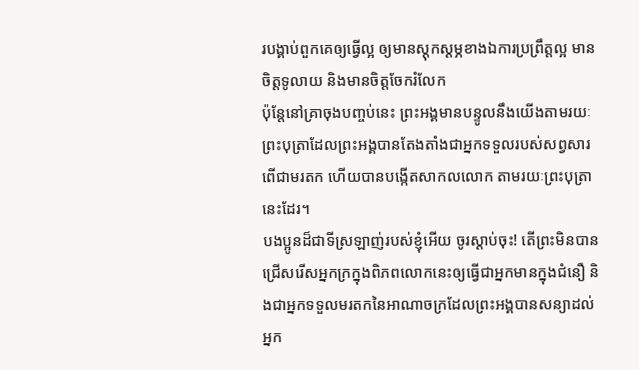របង្គាប់ពួកគេឲ្យធ្វើល្អ ឲ្យមានស្ដុកស្ដម្ភខាងឯការប្រព្រឹត្តល្អ មានចិត្តទូលាយ និងមានចិត្តចែករំលែក
ប៉ុន្តែនៅគ្រាចុងបញ្ចប់នេះ ព្រះអង្គមានបន្ទូលនឹងយើងតាមរយៈព្រះបុត្រាដែលព្រះអង្គបានតែងតាំងជាអ្នកទទួលរបស់សព្វសារពើជាមរតក ហើយបានបង្កើតសាកលលោក តាមរយៈព្រះបុត្រានេះដែរ។
បងប្អូនដ៏ជាទីស្រឡាញ់របស់ខ្ញុំអើយ ចូរស្ដាប់ចុះ! តើព្រះមិនបានជ្រើសរើសអ្នកក្រក្នុងពិភពលោកនេះឲ្យធ្វើជាអ្នកមានក្នុងជំនឿ និងជាអ្នកទទួលមរតកនៃអាណាចក្រដែលព្រះអង្គបានសន្យាដល់អ្នក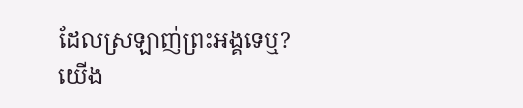ដែលស្រឡាញ់ព្រះអង្គទេឬ?
យើង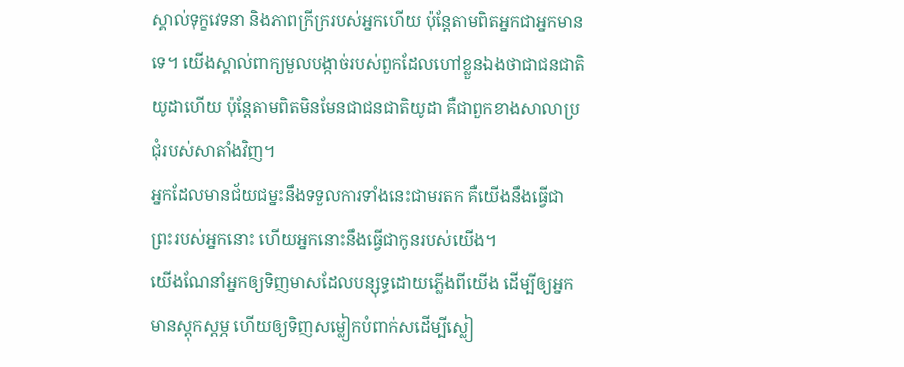ស្គាល់ទុក្ខវេទនា និងភាពក្រីក្ររបស់អ្នកហើយ ប៉ុន្តែតាមពិតអ្នកជាអ្នកមានទេ។ យើងស្គាល់ពាក្យមួលបង្កាច់របស់ពួកដែលហៅខ្លួនឯងថាជាជនជាតិយូដាហើយ ប៉ុន្តែតាមពិតមិនមែនជាជនជាតិយូដា គឺជាពួកខាងសាលាប្រជុំរបស់សាតាំងវិញ។
អ្នកដែលមានជ័យជម្នះនឹងទទួលការទាំងនេះជាមរតក គឺយើងនឹងធ្វើជាព្រះរបស់អ្នកនោះ ហើយអ្នកនោះនឹងធ្វើជាកូនរបស់យើង។
យើងណែនាំអ្នកឲ្យទិញមាសដែលបន្សុទ្ធដោយភ្លើងពីយើង ដើម្បីឲ្យអ្នកមានស្ដុកស្ដម្ភ ហើយឲ្យទិញសម្លៀកបំពាក់សដើម្បីស្លៀ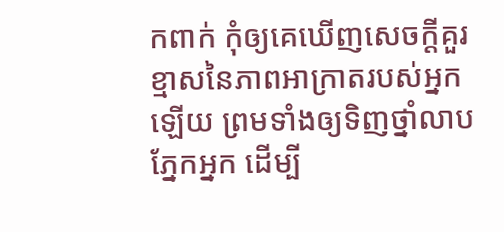កពាក់ កុំឲ្យគេឃើញសេចក្ដីគួរខ្មាសនៃភាពអាក្រាតរបស់អ្នកឡើយ ព្រមទាំងឲ្យទិញថ្នាំលាបភ្នែកអ្នក ដើម្បី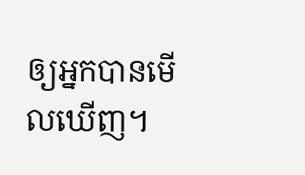ឲ្យអ្នកបានមើលឃើញ។